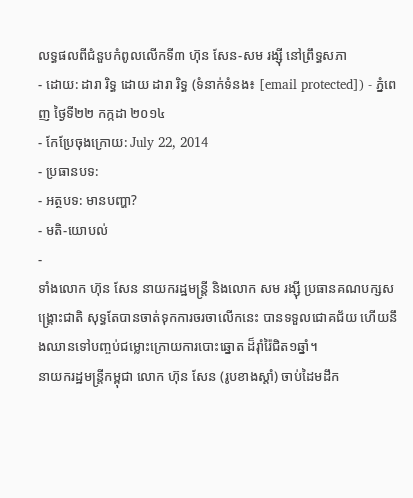លទ្ធផលពីជំនួបកំពូលលើកទី៣ ហ៊ុន សែន-សម រង្ស៊ី នៅព្រឹទ្ធសភា
- ដោយ: ដារា រិទ្ធ ដោយ ដារា រិទ្ធ (ទំនាក់ទំនង៖ [email protected]) - ភ្នំពេញ ថ្ងៃទី២២ កក្កដា ២០១៤
- កែប្រែចុងក្រោយ: July 22, 2014
- ប្រធានបទ:
- អត្ថបទ: មានបញ្ហា?
- មតិ-យោបល់
-
ទាំងលោក ហ៊ុន សែន នាយករដ្ឋមន្ត្រី និងលោក សម រង្ស៊ី ប្រធានគណបក្សសង្គ្រោះជាតិ សុទ្ធតែបានចាត់ទុកការចរចាលើកនេះ បានទទួលជោគជ័យ ហើយនឹងឈានទៅបញ្ចប់ជម្លោះក្រោយការបោះឆ្នោត ដ៏រ៉ាំរ៉ៃជិត១ឆ្នាំ។
នាយករដ្ឋមន្ត្រីកម្ពុជា លោក ហ៊ុន សែន (រូបខាងស្តាំ) ចាប់ដៃមដឹក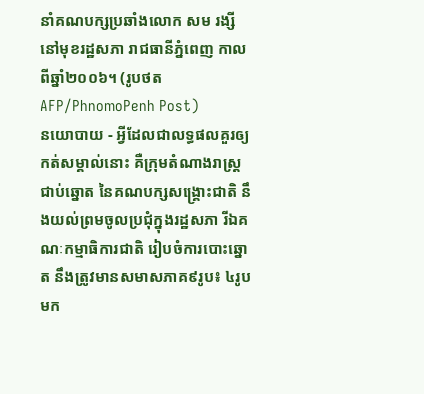នាំគណបក្សប្រឆាំងលោក សម រង្សី នៅមុខរដ្ឋសភា រាជធានីភ្នំពេញ កាលពីឆ្នាំ២០០៦។ (រូបថត AFP/PhnomoPenh Post)
នយោបាយ - អ្វីដែលជាលទ្ធផលគួរឲ្យកត់សម្គាល់នោះ គឺក្រុមតំណាងរាស្ត្រជាប់ឆ្នោត នៃគណបក្សសង្គ្រោះជាតិ នឹងយល់ព្រមចូលប្រជុំក្នុងរដ្ឋសភា រីឯគណៈកម្មាធិការជាតិ រៀបចំការបោះឆ្នោត នឹងត្រូវមានសមាសភាគ៩រូប៖ ៤រូបមក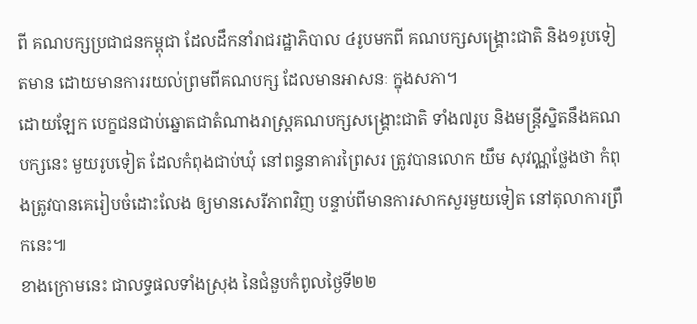ពី គណបក្សប្រជាជនកម្ពុជា ដែលដឹកនាំរាជរដ្ឋាភិបាល ៤រូបមកពី គណបក្សសង្គ្រោះជាតិ និង១រូបទៀតមាន ដោយមានការរយល់ព្រមពីគណបក្ស ដែលមានអាសនៈ ក្នុងសភា។
ដោយឡែក បេក្ខជនជាប់ឆ្នោតជាតំណាងរាស្ត្រគណបក្សសង្គ្រោះជាតិ ទាំង៧រូប និងមន្ត្រីស្និតនឹងគណបក្សនេះ មួយរូបទៀត ដែលកំពុងជាប់ឃុំ នៅពន្ធនាគារព្រៃសរ ត្រូវបានលោក យឹម សុវណ្ណថ្លែងថា កំពុងត្រូវបានគេរៀបចំដោះលែង ឲ្យមានសេរីភាពវិញ បន្ទាប់ពីមានការសាកសួរមួយទៀត នៅតុលាការព្រឹកនេះ៕
ខាងក្រោមនេះ ជាលទ្ធផលទាំងស្រុង នៃជំនួបកំពូលថ្ងៃទី២២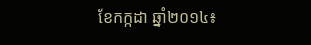ខែកក្កដា ឆ្នាំ២០១៤៖